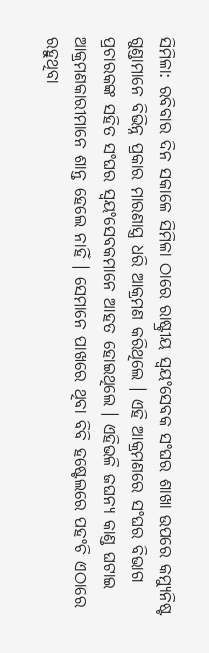ସିମିଳା: ରବିବାର ଦିନ ସକାଳେ ସିମିଳା ଠାରେ ରାଷ୍ଟ୍ରୀୟ ସ୍ୱୟଂସେବକ ସଂଘର ଶାଖା ଉପରେ କମ୍ୟୁନିଷ୍ଟ ଗୁଣ୍ଡାମାନେ ବିଭିନ୍ନ ପ୍ରକାର ମାରଣାସ୍ତ୍ର ଧରି ଆକ୍ରମଣ କରିଥିଲେ । ଏହି ଆକ୍ରମଣରେ ସଂଘର ବିଭାଗ ପ୍ରଚାରକଙ୍କ ସହିତ ସଂଘର ସ୍ୱୟଂସେବକମାନେ ଆହତ ହୋଇଥିଲେ । ଏହିଭଳି ଜଘନ୍ୟ କାଣ୍ଡ ଘଟାଇ ଆକ୍ରମଣକାରୀମାନେ ଶାନ୍ତ ହେଲେ ନାହିଁ । ସେମାନେ ପାଖରେ ଥିବା ବିବି ହଷ୍ଟେଲରେ ପହଂଚି ଏଠାରେ ରହୁଥିବା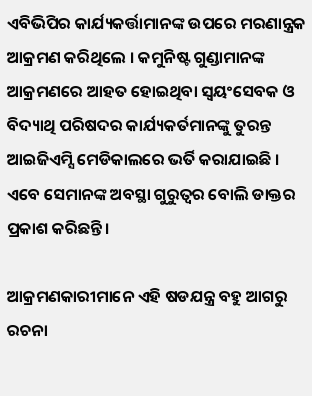ଏବିଭିପିର କାର୍ଯ୍ୟକର୍ତ୍ତାମାନଙ୍କ ଉପରେ ମରଣାନ୍ତ୍ରକ ଆକ୍ରମଣ କରିଥିଲେ । କମୁନିଷ୍ଟ ଗୁଣ୍ଡାମାନଙ୍କ ଆକ୍ରମଣରେ ଆହତ ହୋଇଥିବା ସ୍ୱୟଂସେବକ ଓ ବିଦ୍ୟାଥି ପରିଷଦର କାର୍ଯ୍ୟକର୍ତମାନଙ୍କୁ ତୁରନ୍ତ ଆଇଜିଏମ୍ସି ମେଡିକାଲରେ ଭର୍ତି କରାଯାଇଛି । ଏବେ ସେମାନଙ୍କ ଅବସ୍ଥା ଗୁରୁତ୍ୱର ବୋଲି ଡାକ୍ତର ପ୍ରକାଶ କରିଛନ୍ତି ।

ଆକ୍ରମଣକାରୀମାନେ ଏହି ଷଡଯନ୍ତ୍ର ବହୁ ଆଗରୁ ରଚନା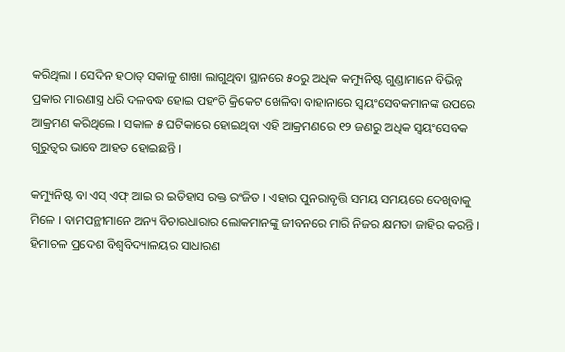କରିଥିଲା । ସେଦିନ ହଠାତ୍ ସକାଳୁ ଶାଖା ଲାଗୁଥିବା ସ୍ଥାନରେ ୫୦ରୁ ଅଧିକ କମ୍ୟୁନିଷ୍ଟ ଗୁଣ୍ଡାମାନେ ବିଭିନ୍ନ ପ୍ରକାର ମାରଣାସ୍ତ୍ର ଧରି ଦଳବଦ୍ଧ ହୋଇ ପହଂଚି କ୍ରିକେଟ ଖେଳିବା ବାହାନାରେ ସ୍ୱୟଂସେବକମାନଙ୍କ ଉପରେ ଆକ୍ରମଣ କରିଥିଲେ । ସକାଳ ୫ ଘଟିକାରେ ହୋଇଥିବା ଏହି ଆକ୍ରମଣରେ ୧୨ ଜଣରୁ ଅଧିକ ସ୍ୱୟଂସେବକ ଗୁରୁତ୍ୱର ଭାବେ ଆହତ ହୋଇଛନ୍ତି ।

କମ୍ୟୁନିଷ୍ଟ ବା ଏସ୍ ଏଫ୍ ଆଇ ର ଇତିହାସ ରକ୍ତ ରଂଜିତ । ଏହାର ପୁନରାବୃତ୍ତି ସମୟ ସମୟରେ ଦେଖିବାକୁ ମିଳେ । ବାମପନ୍ଥୀମାନେ ଅନ୍ୟ ବିଚାରଧାରାର ଲୋକମାନଙ୍କୁ ଜୀବନରେ ମାରି ନିଜର କ୍ଷମତା ଜାହିର କରନ୍ତି ।
ହିମାଚଳ ପ୍ରଦେଶ ବିଶ୍ୱବିଦ୍ୟାଳୟର ସାଧାରଣ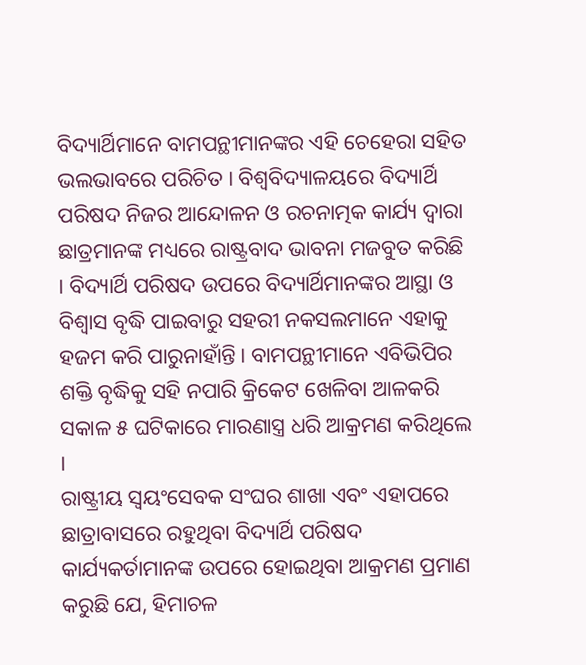ବିଦ୍ୟାର୍ଥିମାନେ ବାମପନ୍ଥୀମାନଙ୍କର ଏହି ଚେହେରା ସହିତ ଭଲଭାବରେ ପରିଚିତ । ବିଶ୍ୱବିଦ୍ୟାଳୟରେ ବିଦ୍ୟାର୍ଥି ପରିଷଦ ନିଜର ଆନ୍ଦୋଳନ ଓ ରଚନାତ୍ମକ କାର୍ଯ୍ୟ ଦ୍ୱାରା ଛାତ୍ରମାନଙ୍କ ମଧ୍ୟରେ ରାଷ୍ଟ୍ରବାଦ ଭାବନା ମଜବୁତ କରିଛି । ବିଦ୍ୟାର୍ଥି ପରିଷଦ ଉପରେ ବିଦ୍ୟାର୍ଥିମାନଙ୍କର ଆସ୍ଥା ଓ ବିଶ୍ୱାସ ବୃଦ୍ଧି ପାଇବାରୁ ସହରୀ ନକସଲମାନେ ଏହାକୁ ହଜମ କରି ପାରୁନାହାଁନ୍ତି । ବାମପନ୍ଥୀମାନେ ଏବିଭିପିର ଶକ୍ତି ବୃଦ୍ଧିକୁ ସହି ନପାରି କ୍ରିକେଟ ଖେଳିବା ଆଳକରି ସକାଳ ୫ ଘଟିକାରେ ମାରଣାସ୍ତ୍ର ଧରି ଆକ୍ରମଣ କରିଥିଲେ ।
ରାଷ୍ଟ୍ରୀୟ ସ୍ୱୟଂସେବକ ସଂଘର ଶାଖା ଏବଂ ଏହାପରେ ଛାତ୍ରାବାସରେ ରହୁଥିବା ବିଦ୍ୟାର୍ଥି ପରିଷଦ କାର୍ଯ୍ୟକର୍ତାମାନଙ୍କ ଉପରେ ହୋଇଥିବା ଆକ୍ରମଣ ପ୍ରମାଣ କରୁଛି ଯେ, ହିମାଚଳ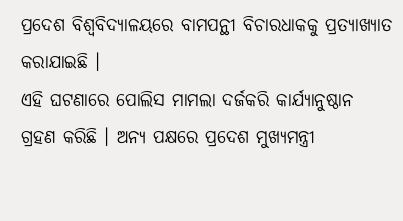ପ୍ରଦେଶ ବିଶ୍ୱବିଦ୍ୟାଳୟରେ ବାମପନ୍ଥୀ ବିଚାରଧାକକୁ ପ୍ରତ୍ୟାଖ୍ୟାତ କରାଯାଇଛି ।
ଏହି ଘଟଣାରେ ପୋଲିସ ମାମଲା ଦର୍ଜକରି କାର୍ଯ୍ୟାନୁଷ୍ଠାନ ଗ୍ରହଣ କରିଛି । ଅନ୍ୟ ପକ୍ଷରେ ପ୍ରଦେଶ ମୁଖ୍ୟମନ୍ତ୍ରୀ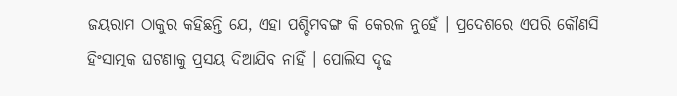ଜୟରାମ ଠାକୁର କହିଛନ୍ତି ଯେ, ଏହା ପଶ୍ଚିମବଙ୍ଗ କି କେରଳ ନୁହେଁ । ପ୍ରଦେଶରେ ଏପରି କୌଣସି ହିଂସାତ୍ମକ ଘଟଣାକୁ ପ୍ରସୟ ଦିଆଯିବ ନାହିଁ । ପୋଲିସ ଦୃଢ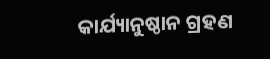କାର୍ଯ୍ୟାନୁଷ୍ଠାନ ଗ୍ରହଣ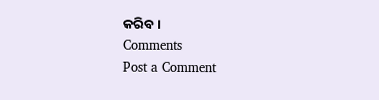କରିବ ।
Comments
Post a Comment